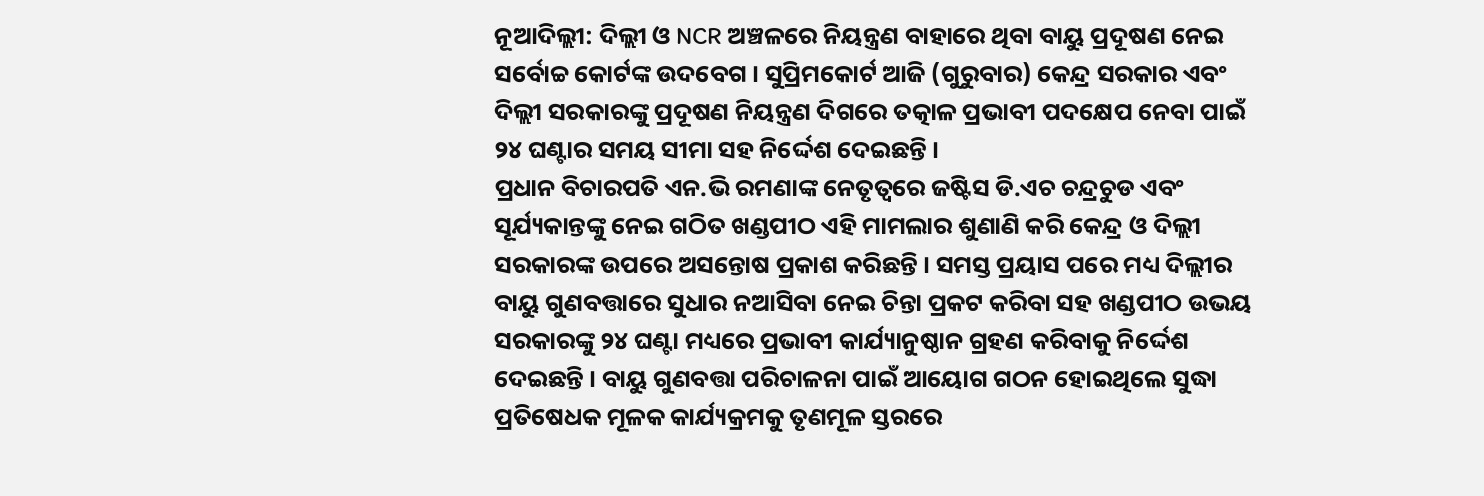ନୂଆଦିଲ୍ଲୀ: ଦିଲ୍ଲୀ ଓ NCR ଅଞ୍ଚଳରେ ନିୟନ୍ତ୍ରଣ ବାହାରେ ଥିବା ବାୟୁ ପ୍ରଦୂଷଣ ନେଇ ସର୍ବୋଚ୍ଚ କୋର୍ଟଙ୍କ ଉଦବେଗ । ସୁପ୍ରିମକୋର୍ଟ ଆଜି (ଗୁରୁବାର) କେନ୍ଦ୍ର ସରକାର ଏବଂ ଦିଲ୍ଲୀ ସରକାରଙ୍କୁ ପ୍ରଦୂଷଣ ନିୟନ୍ତ୍ରଣ ଦିଗରେ ତତ୍କାଳ ପ୍ରଭାବୀ ପଦକ୍ଷେପ ନେବା ପାଇଁ ୨୪ ଘଣ୍ଟାର ସମୟ ସୀମା ସହ ନିର୍ଦ୍ଦେଶ ଦେଇଛନ୍ତି ।
ପ୍ରଧାନ ବିଚାରପତି ଏନ.ଭି ରମଣାଙ୍କ ନେତୃତ୍ବରେ ଜଷ୍ଟିସ ଡି.ଏଚ ଚନ୍ଦ୍ରଚୁଡ ଏବଂ ସୂର୍ଯ୍ୟକାନ୍ତଙ୍କୁ ନେଇ ଗଠିତ ଖଣ୍ଡପୀଠ ଏହି ମାମଲାର ଶୁଣାଣି କରି କେନ୍ଦ୍ର ଓ ଦିଲ୍ଲୀ ସରକାରଙ୍କ ଉପରେ ଅସନ୍ତୋଷ ପ୍ରକାଶ କରିଛନ୍ତି । ସମସ୍ତ ପ୍ରୟାସ ପରେ ମଧ୍ୟ ଦିଲ୍ଲୀର ବାୟୁ ଗୁଣବତ୍ତାରେ ସୁଧାର ନଆସିବା ନେଇ ଚିନ୍ତା ପ୍ରକଟ କରିବା ସହ ଖଣ୍ଡପୀଠ ଉଭୟ ସରକାରଙ୍କୁ ୨୪ ଘଣ୍ଟା ମଧ୍ୟରେ ପ୍ରଭାବୀ କାର୍ଯ୍ୟାନୁଷ୍ଠାନ ଗ୍ରହଣ କରିବାକୁ ନିର୍ଦ୍ଦେଶ ଦେଇଛନ୍ତି । ବାୟୁ ଗୁଣବତ୍ତା ପରିଚାଳନା ପାଇଁ ଆୟୋଗ ଗଠନ ହୋଇଥିଲେ ସୁଦ୍ଧା ପ୍ରତିଷେଧକ ମୂଳକ କାର୍ଯ୍ୟକ୍ରମକୁ ତୃଣମୂଳ ସ୍ତରରେ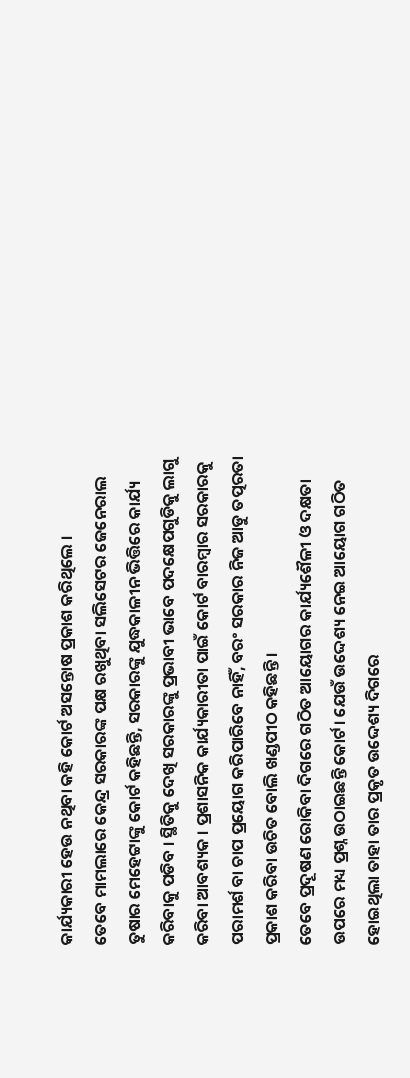କାର୍ଯ୍ୟକାରୀ ହେଉ ନଥିବା କହି କୋର୍ଟ ଅସନ୍ତୋଷ ପ୍ରକାଶ କରିଥିଲେ ।
ତେବେ ମାମଲାରେ କେନ୍ଦ୍ର ସରକାରଙ୍କ ପକ୍ଷ ରଖୁଥିବା ସଲିସେଟର ଜେନେରାଲ ତୁଷାର ମେହେଟ୍ଟାଙ୍କୁ କୋର୍ଟ କହିଛନ୍ତି, ସରକାରଙ୍କୁ ଯୁଦ୍ଧକାଳୀନ ଭିତ୍ତିରେ କାର୍ଯ୍ୟ କରିବାକୁ ପଡିବ । ସ୍ଥିତିକୁ ଦେଖି ସରକାରଙ୍କୁ ପ୍ରଭାବୀ ଭାବେ ପଦକ୍ଷେପଗୁଡିକୁ ଲାଗୁ କରିବା ଆବଶ୍ୟକ । ପ୍ରଶାସନିକ କାର୍ଯ୍ୟକାରୀତା ପାଇଁ କୋର୍ଟ ବାରମ୍ବାର ସରକାରକୁ ପରାମର୍ଶ ବା ଚାପ ପ୍ରୟୋଗ କରିପାରିବେ ନାହିଁ, ବରଂ ସରକାର ନିଜ ଆଡୁ ତତ୍ପରତା ପ୍ରକାଶ କରିବା ଉଚିତ ବୋଲି ଖଣ୍ଡପୀଠ କହିଛନ୍ତି ।
ତେବେ ପ୍ରଦୂଷଣ ରୋକିବା ଦିଗରେ ଗଠିତ ଆୟୋଗର କାର୍ଯ୍ୟଶୈଳୀ ଓ ଦକ୍ଷତା ଉପରେ ମଧ୍ୟ ପ୍ରଶ୍ନ ଉଠାଇଛନ୍ତି କୋର୍ଟ। ଯେଉଁ ଉଦ୍ଦେଶ୍ୟ ନେଇ ଆୟୋଗ ଗଠିତ ହୋଇଥିଲା ତାହା ତାର ପ୍ରକୃତ ଉଦ୍ଦେଶ୍ୟ ଦିଗରେ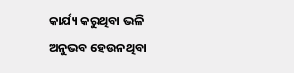କାର୍ଯ୍ୟ କରୁଥିବା ଭଳି ଅନୁଭବ ହେଉନଥିବା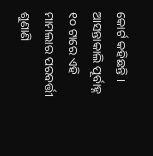କୋର୍ଟ କହିଛନ୍ତି । ଆସନ୍ତାକାଲି ପୂର୍ବାହ୍ନ ୧୦ ଟାରେ ଏହି ମାମଲାର ପରବର୍ତ୍ତୀ ଶୁଣାଣି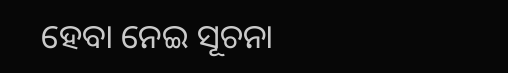ହେବା ନେଇ ସୂଚନା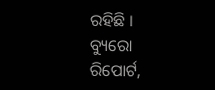ରହିଛି ।
ବ୍ୟୁରୋ ରିପୋର୍ଟ,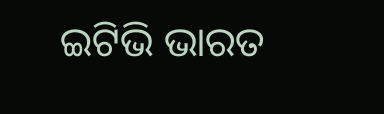ଇଟିଭି ଭାରତ